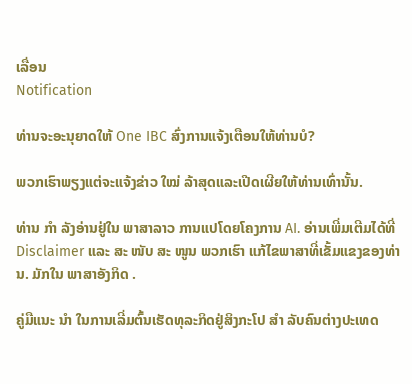ເລື່ອນ
Notification

ທ່ານຈະອະນຸຍາດໃຫ້ One IBC ສົ່ງການແຈ້ງເຕືອນໃຫ້ທ່ານບໍ?

ພວກເຮົາພຽງແຕ່ຈະແຈ້ງຂ່າວ ໃໝ່ ລ້າສຸດແລະເປີດເຜີຍໃຫ້ທ່ານເທົ່ານັ້ນ.

ທ່ານ ກຳ ລັງອ່ານຢູ່ໃນ ພາສາລາວ ການແປໂດຍໂຄງການ AI. ອ່ານເພີ່ມເຕີມໄດ້ທີ່ Disclaimer ແລະ ສະ ໜັບ ສະ ໜູນ ພວກເຮົາ ແກ້ໄຂພາສາທີ່ເຂັ້ມແຂງຂອງທ່ານ. ມັກໃນ ພາສາອັງກິດ .

ຄູ່ມືແນະ ນຳ ໃນການເລີ່ມຕົ້ນເຮັດທຸລະກິດຢູ່ສິງກະໂປ ສຳ ລັບຄົນຕ່າງປະເທດ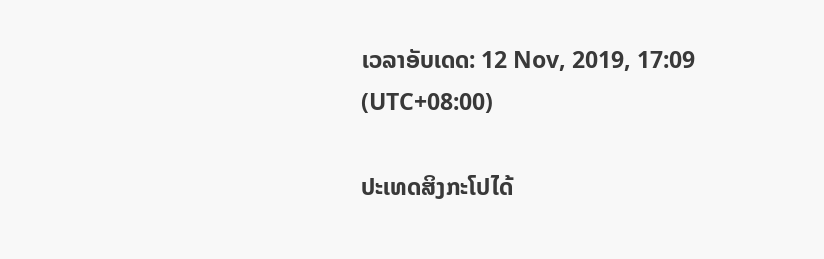ເວລາອັບເດດ: 12 Nov, 2019, 17:09 (UTC+08:00)

ປະເທດສິງກະໂປໄດ້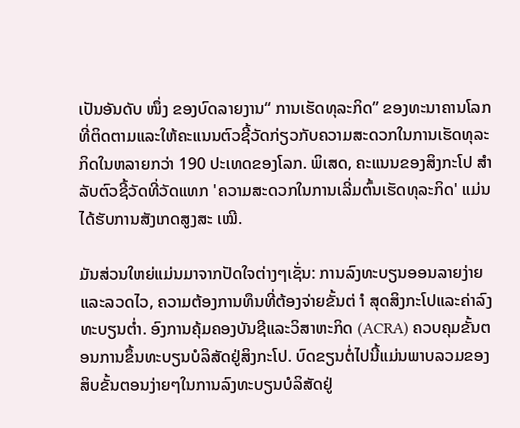ເປັນອັນດັບ ໜຶ່ງ ຂອງບົດລາຍງານ“ ການເຮັດທຸລະກິດ” ຂອງທະນາຄານໂລກທີ່ຕິດຕາມແລະໃຫ້ຄະແນນຕົວຊີ້ວັດກ່ຽວກັບຄວາມສະດວກໃນການເຮັດທຸລະກິດໃນຫລາຍກວ່າ 190 ປະເທດຂອງໂລກ. ພິເສດ, ຄະແນນຂອງສິງກະໂປ ສຳ ລັບຕົວຊີ້ວັດທີ່ວັດແທກ 'ຄວາມສະດວກໃນການເລີ່ມຕົ້ນເຮັດທຸລະກິດ' ແມ່ນໄດ້ຮັບການສັງເກດສູງສະ ເໝີ.

ມັນສ່ວນໃຫຍ່ແມ່ນມາຈາກປັດໃຈຕ່າງໆເຊັ່ນ: ການລົງທະບຽນອອນລາຍງ່າຍແລະລວດໄວ, ຄວາມຕ້ອງການທຶນທີ່ຕ້ອງຈ່າຍຂັ້ນຕ່ ຳ ສຸດສິງກະໂປແລະຄ່າລົງທະບຽນຕໍ່າ. ອົງການຄຸ້ມຄອງບັນຊີແລະວິສາຫະກິດ (ACRA) ຄວບຄຸມຂັ້ນຕອນການຂຶ້ນທະບຽນບໍລິສັດຢູ່ສິງກະໂປ. ບົດຂຽນຕໍ່ໄປນີ້ແມ່ນພາບລວມຂອງສິບຂັ້ນຕອນງ່າຍໆໃນການລົງທະບຽນບໍລິສັດຢູ່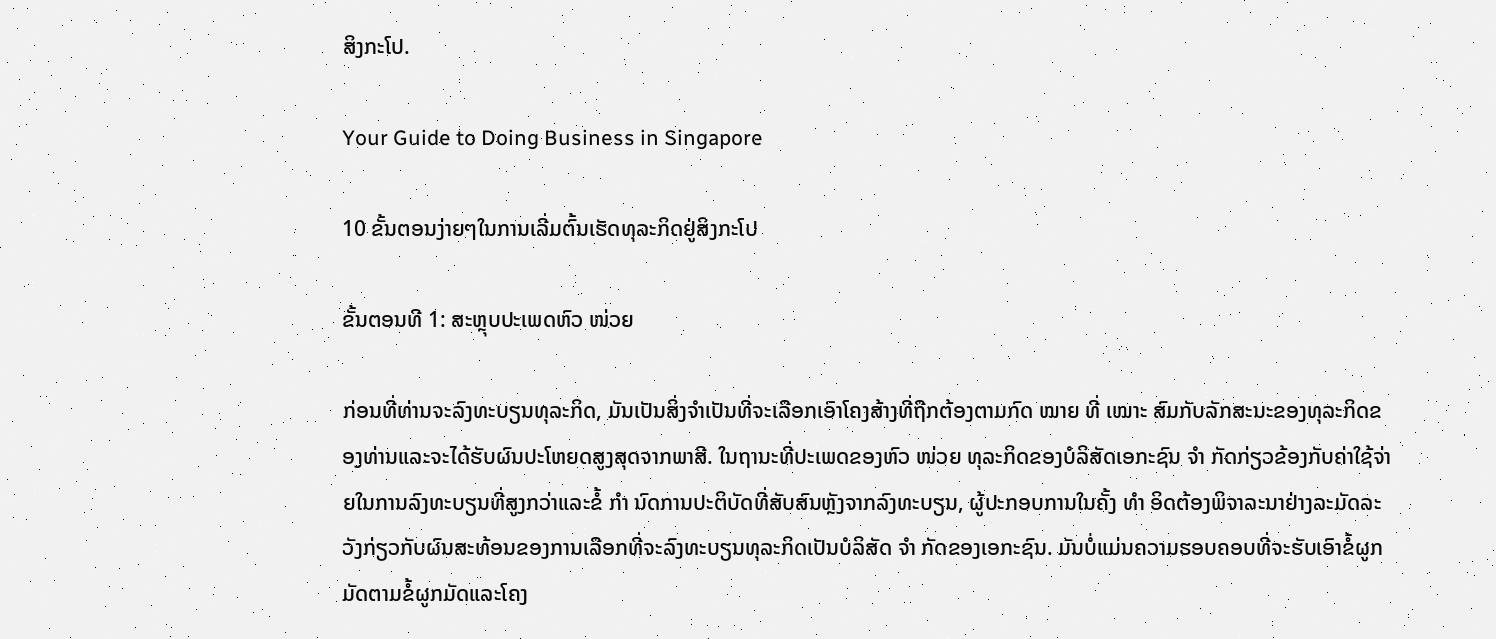ສິງກະໂປ.

Your Guide to Doing Business in Singapore

10 ຂັ້ນຕອນງ່າຍໆໃນການເລີ່ມຕົ້ນເຮັດທຸລະກິດຢູ່ສິງກະໂປ

ຂັ້ນຕອນທີ 1: ສະຫຼຸບປະເພດຫົວ ໜ່ວຍ

ກ່ອນທີ່ທ່ານຈະລົງທະບຽນທຸລະກິດ, ມັນເປັນສິ່ງຈໍາເປັນທີ່ຈະເລືອກເອົາໂຄງສ້າງທີ່ຖືກຕ້ອງຕາມກົດ ໝາຍ ທີ່ ເໝາະ ສົມກັບລັກສະນະຂອງທຸລະກິດຂອງທ່ານແລະຈະໄດ້ຮັບຜົນປະໂຫຍດສູງສຸດຈາກພາສີ. ໃນຖານະທີ່ປະເພດຂອງຫົວ ໜ່ວຍ ທຸລະກິດຂອງບໍລິສັດເອກະຊົນ ຈຳ ກັດກ່ຽວຂ້ອງກັບຄ່າໃຊ້ຈ່າຍໃນການລົງທະບຽນທີ່ສູງກວ່າແລະຂໍ້ ກຳ ນົດການປະຕິບັດທີ່ສັບສົນຫຼັງຈາກລົງທະບຽນ, ຜູ້ປະກອບການໃນຄັ້ງ ທຳ ອິດຕ້ອງພິຈາລະນາຢ່າງລະມັດລະວັງກ່ຽວກັບຜົນສະທ້ອນຂອງການເລືອກທີ່ຈະລົງທະບຽນທຸລະກິດເປັນບໍລິສັດ ຈຳ ກັດຂອງເອກະຊົນ. ມັນບໍ່ແມ່ນຄວາມຮອບຄອບທີ່ຈະຮັບເອົາຂໍ້ຜູກມັດຕາມຂໍ້ຜູກມັດແລະໂຄງ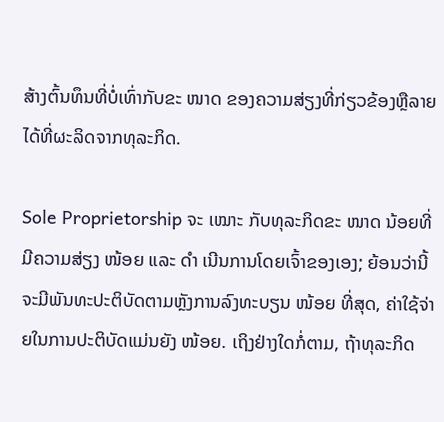ສ້າງຕົ້ນທຶນທີ່ບໍ່ເທົ່າກັບຂະ ໜາດ ຂອງຄວາມສ່ຽງທີ່ກ່ຽວຂ້ອງຫຼືລາຍໄດ້ທີ່ຜະລິດຈາກທຸລະກິດ.

Sole Proprietorship ຈະ ເໝາະ ກັບທຸລະກິດຂະ ໜາດ ນ້ອຍທີ່ມີຄວາມສ່ຽງ ໜ້ອຍ ແລະ ດຳ ເນີນການໂດຍເຈົ້າຂອງເອງ; ຍ້ອນວ່ານີ້ຈະມີພັນທະປະຕິບັດຕາມຫຼັງການລົງທະບຽນ ໜ້ອຍ ທີ່ສຸດ, ຄ່າໃຊ້ຈ່າຍໃນການປະຕິບັດແມ່ນຍັງ ໜ້ອຍ. ເຖິງຢ່າງໃດກໍ່ຕາມ, ຖ້າທຸລະກິດ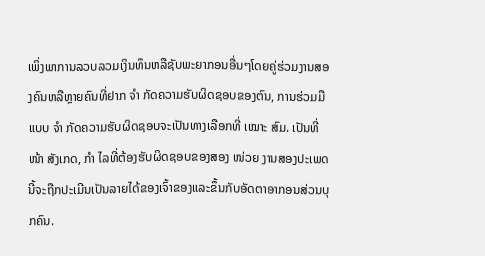ເພິ່ງພາການລວບລວມເງິນທຶນຫລືຊັບພະຍາກອນອື່ນໆໂດຍຄູ່ຮ່ວມງານສອງຄົນຫລືຫຼາຍຄົນທີ່ຢາກ ຈຳ ກັດຄວາມຮັບຜິດຊອບຂອງຕົນ, ການຮ່ວມມືແບບ ຈຳ ກັດຄວາມຮັບຜິດຊອບຈະເປັນທາງເລືອກທີ່ ເໝາະ ສົມ. ເປັນທີ່ ໜ້າ ສັງເກດ, ກຳ ໄລທີ່ຕ້ອງຮັບຜິດຊອບຂອງສອງ ໜ່ວຍ ງານສອງປະເພດນີ້ຈະຖືກປະເມີນເປັນລາຍໄດ້ຂອງເຈົ້າຂອງແລະຂຶ້ນກັບອັດຕາອາກອນສ່ວນບຸກຄົນ.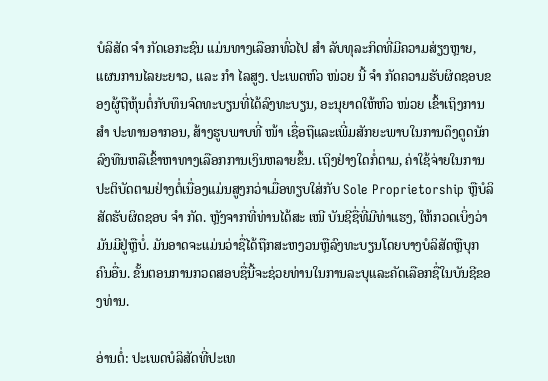ບໍລິສັດ ຈຳ ກັດເອກະຊົນ ແມ່ນທາງເລືອກທົ່ວໄປ ສຳ ລັບທຸລະກິດທີ່ມີຄວາມສ່ຽງຫຼາຍ, ແຜນການໄລຍະຍາວ, ແລະ ກຳ ໄລສູງ. ປະເພດຫົວ ໜ່ວຍ ນີ້ ຈຳ ກັດຄວາມຮັບຜິດຊອບຂອງຜູ້ຖືຫຸ້ນຕໍ່ກັບທຶນຈົດທະບຽນທີ່ໄດ້ລົງທະບຽນ, ອະນຸຍາດໃຫ້ຫົວ ໜ່ວຍ ເຂົ້າເຖິງການ ສຳ ປະທານອາກອນ, ສ້າງຮູບພາບທີ່ ໜ້າ ເຊື່ອຖືແລະເພີ່ມສັກຍະພາບໃນການດຶງດູດນັກລົງທືນຫລືເຂົ້າຫາທາງເລືອກການເງິນຫລາຍຂຶ້ນ. ເຖິງຢ່າງໃດກໍ່ຕາມ, ຄ່າໃຊ້ຈ່າຍໃນການປະຕິບັດຕາມຢ່າງຕໍ່ເນື່ອງແມ່ນສູງກວ່າເມື່ອທຽບໃສ່ກັບ Sole Proprietorship ຫຼືບໍລິສັດຮັບຜິດຊອບ ຈຳ ກັດ. ຫຼັງຈາກທີ່ທ່ານໄດ້ສະ ເໜີ ບັນຊີຊື່ທີ່ມີທ່າແຮງ, ໃຫ້ກວດເບິ່ງວ່າມັນມີຢູ່ຫຼືບໍ່. ມັນອາດຈະແມ່ນວ່າຊື່ໄດ້ຖືກສະຫງວນຫຼືລົງທະບຽນໂດຍບາງບໍລິສັດຫຼືບຸກຄົນອື່ນ. ຂັ້ນຕອນການກວດສອບຊື່ນີ້ຈະຊ່ວຍທ່ານໃນການລະບຸແລະຄັດເລືອກຊື່ໃນບັນຊີຂອງທ່ານ.

ອ່ານຕໍ່: ປະເພດບໍລິສັດທີ່ປະເທ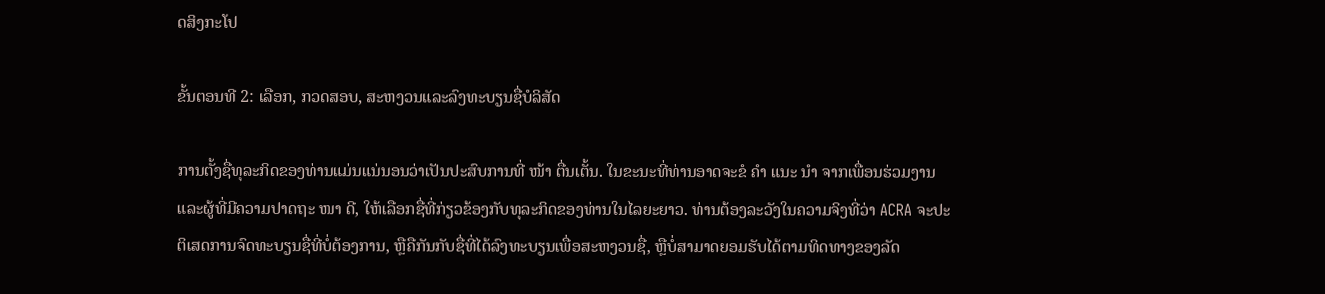ດສິງກະໂປ

ຂັ້ນຕອນທີ 2: ເລືອກ, ກວດສອບ, ສະຫງວນແລະລົງທະບຽນຊື່ບໍລິສັດ

ການຕັ້ງຊື່ທຸລະກິດຂອງທ່ານແມ່ນແນ່ນອນວ່າເປັນປະສົບການທີ່ ໜ້າ ຕື່ນເຕັ້ນ. ໃນຂະນະທີ່ທ່ານອາດຈະຂໍ ຄຳ ແນະ ນຳ ຈາກເພື່ອນຮ່ວມງານແລະຜູ້ທີ່ມີຄວາມປາດຖະ ໜາ ດີ, ໃຫ້ເລືອກຊື່ທີ່ກ່ຽວຂ້ອງກັບທຸລະກິດຂອງທ່ານໃນໄລຍະຍາວ. ທ່ານຕ້ອງລະວັງໃນຄວາມຈິງທີ່ວ່າ ACRA ຈະປະຕິເສດການຈົດທະບຽນຊື່ທີ່ບໍ່ຕ້ອງການ, ຫຼືຄືກັນກັບຊື່ທີ່ໄດ້ລົງທະບຽນເພື່ອສະຫງວນຊື່, ຫຼືບໍ່ສາມາດຍອມຮັບໄດ້ຕາມທິດທາງຂອງລັດ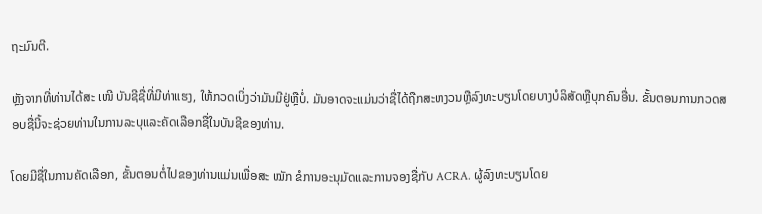ຖະມົນຕີ.

ຫຼັງຈາກທີ່ທ່ານໄດ້ສະ ເໜີ ບັນຊີຊື່ທີ່ມີທ່າແຮງ, ໃຫ້ກວດເບິ່ງວ່າມັນມີຢູ່ຫຼືບໍ່. ມັນອາດຈະແມ່ນວ່າຊື່ໄດ້ຖືກສະຫງວນຫຼືລົງທະບຽນໂດຍບາງບໍລິສັດຫຼືບຸກຄົນອື່ນ. ຂັ້ນຕອນການກວດສອບຊື່ນີ້ຈະຊ່ວຍທ່ານໃນການລະບຸແລະຄັດເລືອກຊື່ໃນບັນຊີຂອງທ່ານ.

ໂດຍມີຊື່ໃນການຄັດເລືອກ, ຂັ້ນຕອນຕໍ່ໄປຂອງທ່ານແມ່ນເພື່ອສະ ໝັກ ຂໍການອະນຸມັດແລະການຈອງຊື່ກັບ ACRA. ຜູ້ລົງທະບຽນໂດຍ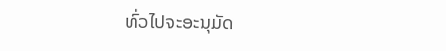ທົ່ວໄປຈະອະນຸມັດ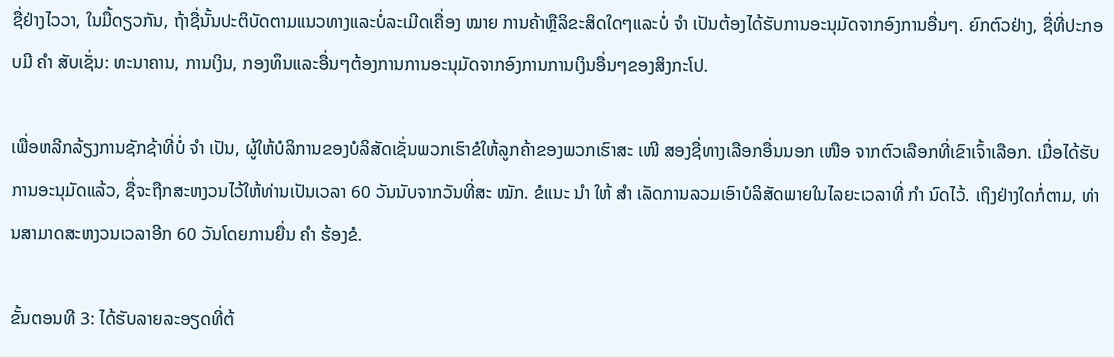ຊື່ຢ່າງໄວວາ, ໃນມື້ດຽວກັນ, ຖ້າຊື່ນັ້ນປະຕິບັດຕາມແນວທາງແລະບໍ່ລະເມີດເຄື່ອງ ໝາຍ ການຄ້າຫຼືລິຂະສິດໃດໆແລະບໍ່ ຈຳ ເປັນຕ້ອງໄດ້ຮັບການອະນຸມັດຈາກອົງການອື່ນໆ. ຍົກຕົວຢ່າງ, ຊື່ທີ່ປະກອບມີ ຄຳ ສັບເຊັ່ນ: ທະນາຄານ, ການເງິນ, ກອງທຶນແລະອື່ນໆຕ້ອງການການອະນຸມັດຈາກອົງການການເງິນອື່ນໆຂອງສິງກະໂປ.

ເພື່ອຫລີກລ້ຽງການຊັກຊ້າທີ່ບໍ່ ຈຳ ເປັນ, ຜູ້ໃຫ້ບໍລິການຂອງບໍລິສັດເຊັ່ນພວກເຮົາຂໍໃຫ້ລູກຄ້າຂອງພວກເຮົາສະ ເໜີ ສອງຊື່ທາງເລືອກອື່ນນອກ ເໜືອ ຈາກຕົວເລືອກທີ່ເຂົາເຈົ້າເລືອກ. ເມື່ອໄດ້ຮັບການອະນຸມັດແລ້ວ, ຊື່ຈະຖືກສະຫງວນໄວ້ໃຫ້ທ່ານເປັນເວລາ 60 ວັນນັບຈາກວັນທີ່ສະ ໝັກ. ຂໍແນະ ນຳ ໃຫ້ ສຳ ເລັດການລວມເອົາບໍລິສັດພາຍໃນໄລຍະເວລາທີ່ ກຳ ນົດໄວ້. ເຖິງຢ່າງໃດກໍ່ຕາມ, ທ່ານສາມາດສະຫງວນເວລາອີກ 60 ວັນໂດຍການຍື່ນ ຄຳ ຮ້ອງຂໍ.

ຂັ້ນຕອນທີ 3: ໄດ້ຮັບລາຍລະອຽດທີ່ຕ້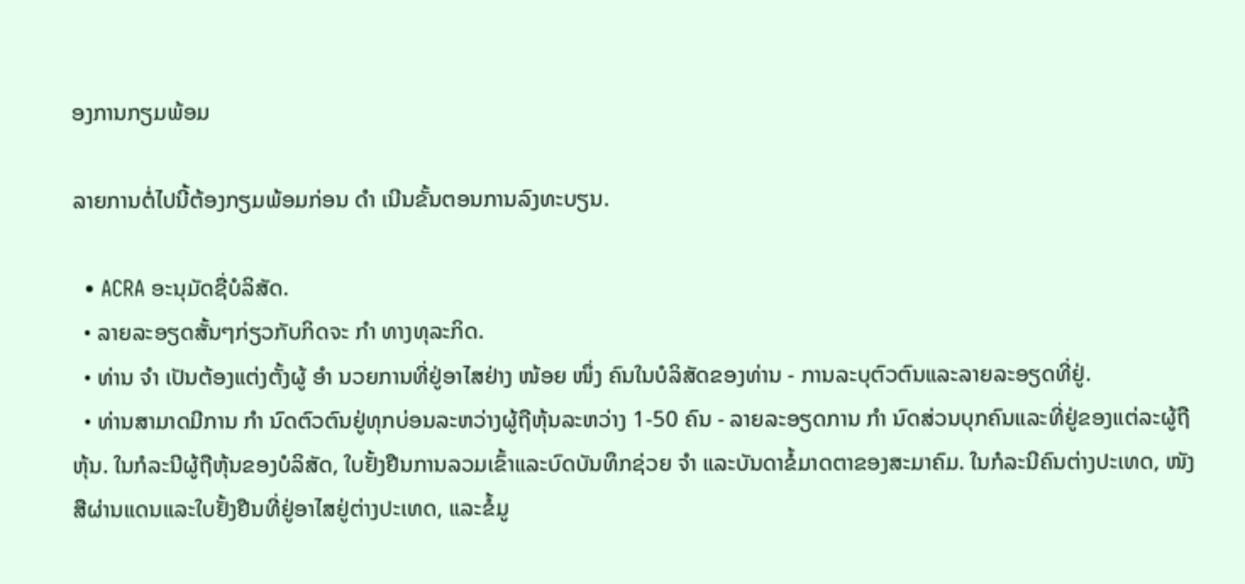ອງການກຽມພ້ອມ

ລາຍການຕໍ່ໄປນີ້ຕ້ອງກຽມພ້ອມກ່ອນ ດຳ ເນີນຂັ້ນຕອນການລົງທະບຽນ.

  • ACRA ອະນຸມັດຊື່ບໍລິສັດ.
  • ລາຍລະອຽດສັ້ນໆກ່ຽວກັບກິດຈະ ກຳ ທາງທຸລະກິດ.
  • ທ່ານ ຈຳ ເປັນຕ້ອງແຕ່ງຕັ້ງຜູ້ ອຳ ນວຍການທີ່ຢູ່ອາໄສຢ່າງ ໜ້ອຍ ໜຶ່ງ ຄົນໃນບໍລິສັດຂອງທ່ານ - ການລະບຸຕົວຕົນແລະລາຍລະອຽດທີ່ຢູ່.
  • ທ່ານສາມາດມີການ ກຳ ນົດຕົວຕົນຢູ່ທຸກບ່ອນລະຫວ່າງຜູ້ຖືຫຸ້ນລະຫວ່າງ 1-50 ຄົນ - ລາຍລະອຽດການ ກຳ ນົດສ່ວນບຸກຄົນແລະທີ່ຢູ່ຂອງແຕ່ລະຜູ້ຖືຫຸ້ນ. ໃນກໍລະນີຜູ້ຖືຫຸ້ນຂອງບໍລິສັດ, ໃບຢັ້ງຢືນການລວມເຂົ້າແລະບົດບັນທຶກຊ່ວຍ ຈຳ ແລະບັນດາຂໍ້ມາດຕາຂອງສະມາຄົມ. ໃນກໍລະນີຄົນຕ່າງປະເທດ, ໜັງ ສືຜ່ານແດນແລະໃບຢັ້ງຢືນທີ່ຢູ່ອາໄສຢູ່ຕ່າງປະເທດ, ແລະຂໍ້ມູ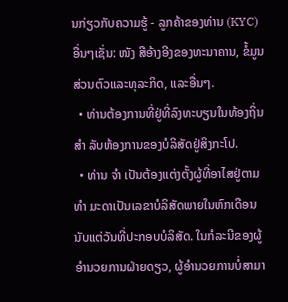ນກ່ຽວກັບຄວາມຮູ້ - ລູກຄ້າຂອງທ່ານ (KYC) ອື່ນໆເຊັ່ນ: ໜັງ ສືອ້າງອີງຂອງທະນາຄານ, ຂໍ້ມູນສ່ວນຕົວແລະທຸລະກິດ, ແລະອື່ນໆ.
  • ທ່ານຕ້ອງການທີ່ຢູ່ທີ່ລົງທະບຽນໃນທ້ອງຖິ່ນ ສຳ ລັບຫ້ອງການຂອງບໍລິສັດຢູ່ສິງກະໂປ.
  • ທ່ານ ຈຳ ເປັນຕ້ອງແຕ່ງຕັ້ງຜູ້ທີ່ອາໄສຢູ່ຕາມ ທຳ ມະດາເປັນເລຂາບໍລິສັດພາຍໃນຫົກເດືອນນັບແຕ່ວັນທີ່ປະກອບບໍລິສັດ. ໃນກໍລະນີຂອງຜູ້ອໍານວຍການຝ່າຍດຽວ, ຜູ້ອໍານວຍການບໍ່ສາມາ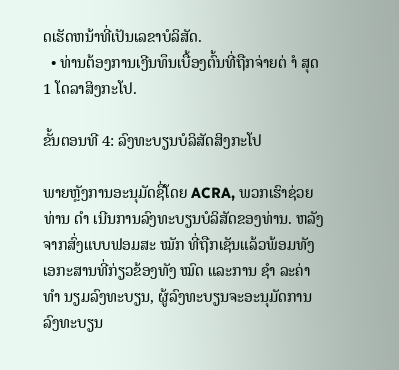ດເຮັດຫນ້າທີ່ເປັນເລຂາບໍລິສັດ.
  • ທ່ານຕ້ອງການເງີນທຶນເບື້ອງຕົ້ນທີ່ຖືກຈ່າຍຕ່ ຳ ສຸດ 1 ໂດລາສິງກະໂປ.

ຂັ້ນຕອນທີ 4: ລົງທະບຽນບໍລິສັດສິງກະໂປ

ພາຍຫຼັງການອະນຸມັດຊື່ໂດຍ ACRA, ພວກເຮົາຊ່ວຍທ່ານ ດຳ ເນີນການລົງທະບຽນບໍລິສັດຂອງທ່ານ. ຫລັງຈາກສົ່ງແບບຟອມສະ ໝັກ ທີ່ຖືກເຊັນແລ້ວພ້ອມທັງເອກະສານທີ່ກ່ຽວຂ້ອງທັງ ໝົດ ແລະການ ຊຳ ລະຄ່າ ທຳ ນຽມລົງທະບຽນ, ຜູ້ລົງທະບຽນຈະອະນຸມັດການລົງທະບຽນ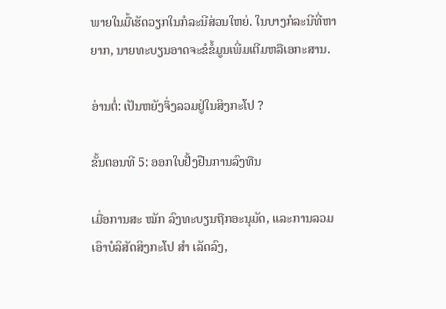ພາຍໃນມື້ເຮັດວຽກໃນກໍລະນີສ່ວນໃຫຍ່. ໃນບາງກໍລະນີທີ່ຫາຍາກ, ນາຍທະບຽນອາດຈະຂໍຂໍ້ມູນເພີ່ມເຕີມຫລືເອກະສານ.

ອ່ານຕໍ່: ເປັນຫຍັງຈຶ່ງລວມຢູ່ໃນສິງກະໂປ ?

ຂັ້ນຕອນທີ 5: ອອກໃບຢັ້ງຢືນການລົງທືນ

ເມື່ອການສະ ໝັກ ລົງທະບຽນຖືກອະນຸມັດ, ແລະການລວມເອົາບໍລິສັດສິງກະໂປ ສຳ ເລັດລົງ,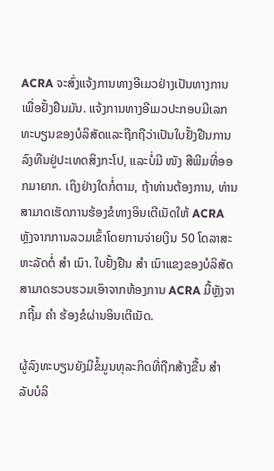ACRA ຈະສົ່ງແຈ້ງການທາງອີເມວຢ່າງເປັນທາງການເພື່ອຢັ້ງຢືນມັນ. ແຈ້ງການທາງອີເມວປະກອບມີເລກທະບຽນຂອງບໍລິສັດແລະຖືກຖືວ່າເປັນໃບຢັ້ງຢືນການລົງທືນຢູ່ປະເທດສິງກະໂປ, ແລະບໍ່ມີ ໜັງ ສືພີມທີ່ອອກມາຍາກ. ເຖິງຢ່າງໃດກໍ່ຕາມ, ຖ້າທ່ານຕ້ອງການ, ທ່ານສາມາດເຮັດການຮ້ອງຂໍທາງອິນເຕີເນັດໃຫ້ ACRA ຫຼັງຈາກການລວມເຂົ້າໂດຍການຈ່າຍເງິນ 50 ໂດລາສະຫະລັດຕໍ່ ສຳ ເນົາ. ໃບຢັ້ງຢືນ ສຳ ເນົາແຂງຂອງບໍລິສັດສາມາດຮວບຮວມເອົາຈາກຫ້ອງການ ACRA ມື້ຫຼັງຈາກຖີ້ມ ຄຳ ຮ້ອງຂໍຜ່ານອິນເຕີເນັດ.

ຜູ້ລົງທະບຽນຍັງມີຂໍ້ມູນທຸລະກິດທີ່ຖືກສ້າງຂື້ນ ສຳ ລັບບໍລິ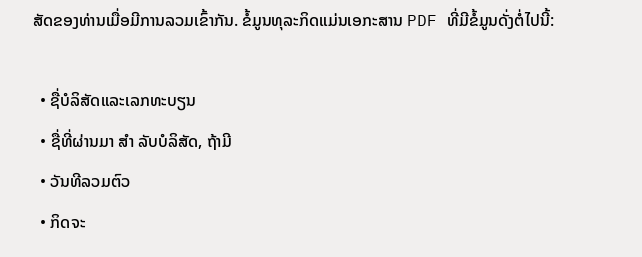ສັດຂອງທ່ານເມື່ອມີການລວມເຂົ້າກັນ. ຂໍ້ມູນທຸລະກິດແມ່ນເອກະສານ PDF ທີ່ມີຂໍ້ມູນດັ່ງຕໍ່ໄປນີ້:

  • ຊື່ບໍລິສັດແລະເລກທະບຽນ
  • ຊື່ທີ່ຜ່ານມາ ສຳ ລັບບໍລິສັດ, ຖ້າມີ
  • ວັນທີລວມຕົວ
  • ກິດຈະ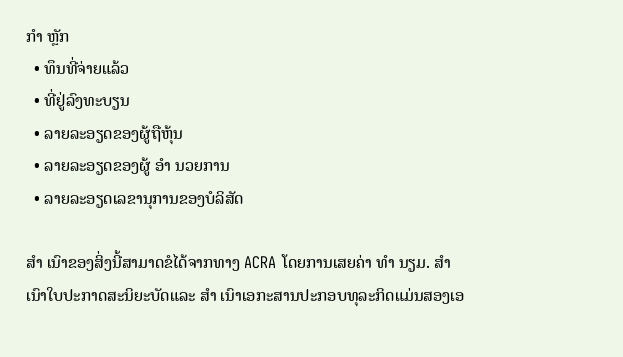ກຳ ຫຼັກ
  • ທຶນທີ່ຈ່າຍແລ້ວ
  • ທີ່ຢູ່ລົງທະບຽນ
  • ລາຍລະອຽດຂອງຜູ້ຖືຫຸ້ນ
  • ລາຍລະອຽດຂອງຜູ້ ອຳ ນວຍການ
  • ລາຍລະອຽດເລຂານຸການຂອງບໍລິສັດ

ສຳ ເນົາຂອງສິ່ງນີ້ສາມາດຂໍໄດ້ຈາກທາງ ACRA ໂດຍການເສຍຄ່າ ທຳ ນຽມ. ສຳ ເນົາໃບປະກາດສະນິຍະບັດແລະ ສຳ ເນົາເອກະສານປະກອບທຸລະກິດແມ່ນສອງເອ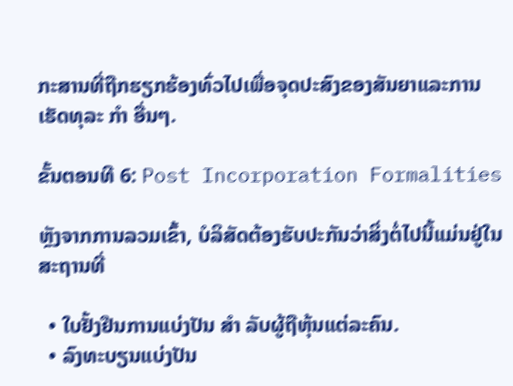ກະສານທີ່ຖືກຮຽກຮ້ອງທົ່ວໄປເພື່ອຈຸດປະສົງຂອງສັນຍາແລະການເຮັດທຸລະ ກຳ ອື່ນໆ.

ຂັ້ນຕອນທີ 6: Post Incorporation Formalities

ຫຼັງຈາກການລວມເຂົ້າ, ບໍລິສັດຕ້ອງຮັບປະກັນວ່າສິ່ງຕໍ່ໄປນີ້ແມ່ນຢູ່ໃນສະຖານທີ່

  • ໃບຢັ້ງຢືນການແບ່ງປັນ ສຳ ລັບຜູ້ຖືຫຸ້ນແຕ່ລະຄົນ.
  • ລົງທະບຽນແບ່ງປັນ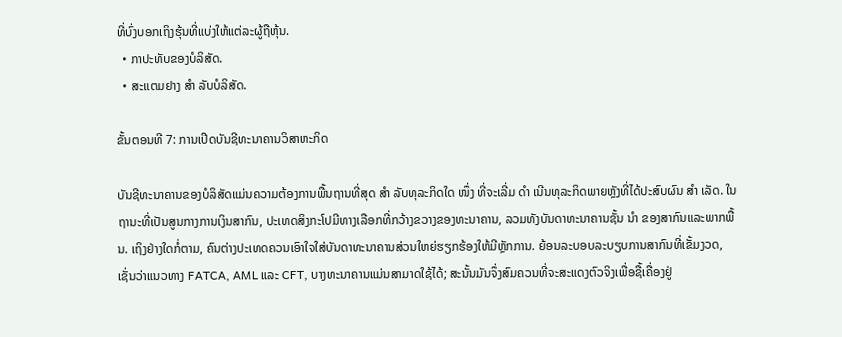ທີ່ບົ່ງບອກເຖິງຮຸ້ນທີ່ແບ່ງໃຫ້ແຕ່ລະຜູ້ຖືຫຸ້ນ.
  • ກາປະທັບຂອງບໍລິສັດ.
  • ສະແຕມຢາງ ສຳ ລັບບໍລິສັດ.

ຂັ້ນຕອນທີ 7: ການເປີດບັນຊີທະນາຄານວິສາຫະກິດ

ບັນຊີທະນາຄານຂອງບໍລິສັດແມ່ນຄວາມຕ້ອງການພື້ນຖານທີ່ສຸດ ສຳ ລັບທຸລະກິດໃດ ໜຶ່ງ ທີ່ຈະເລີ່ມ ດຳ ເນີນທຸລະກິດພາຍຫຼັງທີ່ໄດ້ປະສົບຜົນ ສຳ ເລັດ. ໃນຖານະທີ່ເປັນສູນກາງການເງິນສາກົນ, ປະເທດສິງກະໂປມີທາງເລືອກທີ່ກວ້າງຂວາງຂອງທະນາຄານ, ລວມທັງບັນດາທະນາຄານຊັ້ນ ນຳ ຂອງສາກົນແລະພາກພື້ນ. ເຖິງຢ່າງໃດກໍ່ຕາມ, ຄົນຕ່າງປະເທດຄວນເອົາໃຈໃສ່ບັນດາທະນາຄານສ່ວນໃຫຍ່ຮຽກຮ້ອງໃຫ້ມີຫຼັກການ. ຍ້ອນລະບອບລະບຽບການສາກົນທີ່ເຂັ້ມງວດ, ເຊັ່ນວ່າແນວທາງ FATCA, AML ແລະ CFT, ບາງທະນາຄານແມ່ນສາມາດໃຊ້ໄດ້; ສະນັ້ນມັນຈຶ່ງສົມຄວນທີ່ຈະສະແດງຕົວຈິງເພື່ອຊື້ເຄື່ອງຢູ່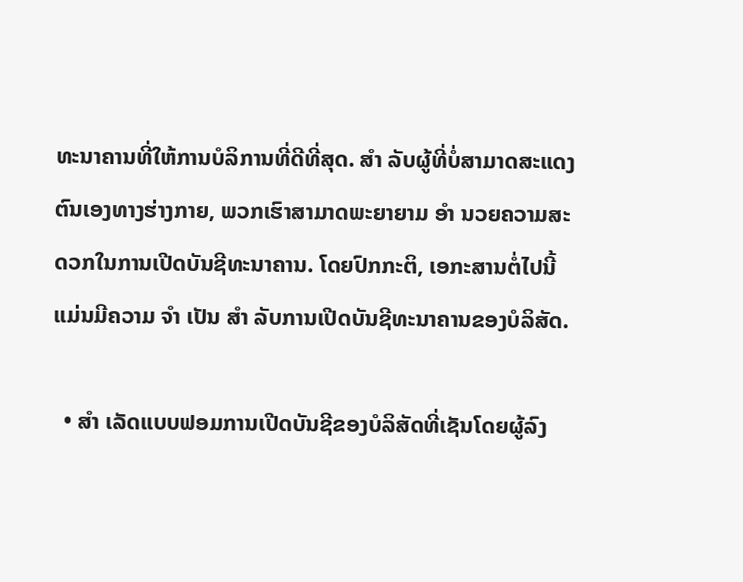ທະນາຄານທີ່ໃຫ້ການບໍລິການທີ່ດີທີ່ສຸດ. ສຳ ລັບຜູ້ທີ່ບໍ່ສາມາດສະແດງຕົນເອງທາງຮ່າງກາຍ, ພວກເຮົາສາມາດພະຍາຍາມ ອຳ ນວຍຄວາມສະດວກໃນການເປີດບັນຊີທະນາຄານ. ໂດຍປົກກະຕິ, ເອກະສານຕໍ່ໄປນີ້ແມ່ນມີຄວາມ ຈຳ ເປັນ ສຳ ລັບການເປີດບັນຊີທະນາຄານຂອງບໍລິສັດ.

  • ສຳ ເລັດແບບຟອມການເປີດບັນຊີຂອງບໍລິສັດທີ່ເຊັນໂດຍຜູ້ລົງ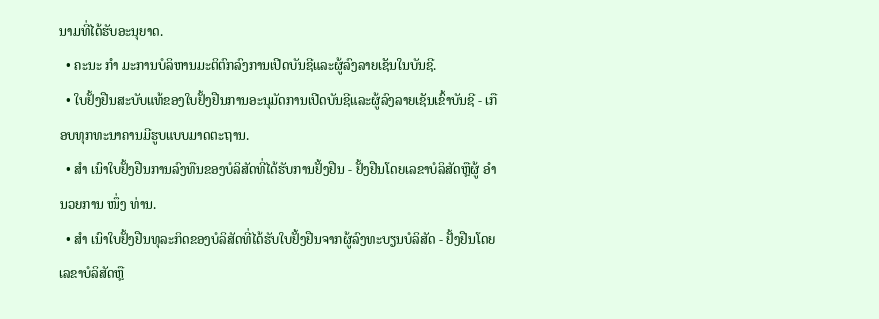ນາມທີ່ໄດ້ຮັບອະນຸຍາດ.
  • ຄະນະ ກຳ ມະການບໍລິຫານມະຕິຕົກລົງການເປີດບັນຊີແລະຜູ້ລົງລາຍເຊັນໃນບັນຊີ.
  • ໃບຢັ້ງຢືນສະບັບແທ້ຂອງໃບຢັ້ງຢືນການອະນຸມັດການເປີດບັນຊີແລະຜູ້ລົງລາຍເຊັນເຂົ້າບັນຊີ - ເກືອບທຸກທະນາຄານມີຮູບແບບມາດຕະຖານ.
  • ສຳ ເນົາໃບຢັ້ງຢືນການລົງທືນຂອງບໍລິສັດທີ່ໄດ້ຮັບການຢັ້ງຢືນ - ຢັ້ງຢືນໂດຍເລຂາບໍລິສັດຫຼືຜູ້ ອຳ ນວຍການ ໜຶ່ງ ທ່ານ.
  • ສຳ ເນົາໃບຢັ້ງຢືນທຸລະກິດຂອງບໍລິສັດທີ່ໄດ້ຮັບໃບຢັ້ງຢືນຈາກຜູ້ລົງທະບຽນບໍລິສັດ - ຢັ້ງຢືນໂດຍເລຂາບໍລິສັດຫຼື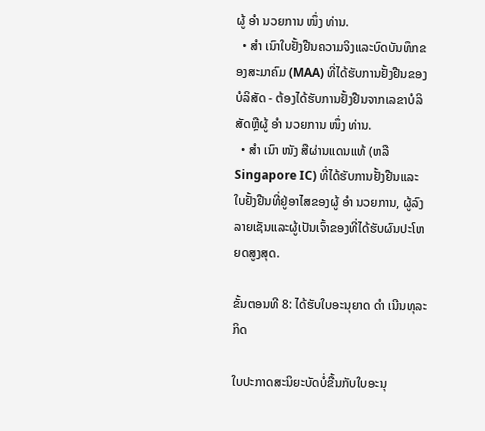ຜູ້ ອຳ ນວຍການ ໜຶ່ງ ທ່ານ.
  • ສຳ ເນົາໃບຢັ້ງຢືນຄວາມຈິງແລະບົດບັນທຶກຂອງສະມາຄົມ (MAA) ທີ່ໄດ້ຮັບການຢັ້ງຢືນຂອງບໍລິສັດ - ຕ້ອງໄດ້ຮັບການຢັ້ງຢືນຈາກເລຂາບໍລິສັດຫຼືຜູ້ ອຳ ນວຍການ ໜຶ່ງ ທ່ານ.
  • ສຳ ເນົາ ໜັງ ສືຜ່ານແດນແທ້ (ຫລື Singapore IC) ທີ່ໄດ້ຮັບການຢັ້ງຢືນແລະໃບຢັ້ງຢືນທີ່ຢູ່ອາໄສຂອງຜູ້ ອຳ ນວຍການ, ຜູ້ລົງລາຍເຊັນແລະຜູ້ເປັນເຈົ້າຂອງທີ່ໄດ້ຮັບຜົນປະໂຫຍດສູງສຸດ.

ຂັ້ນຕອນທີ 8: ໄດ້ຮັບໃບອະນຸຍາດ ດຳ ເນີນທຸລະກິດ

ໃບປະກາດສະນິຍະບັດບໍ່ຂື້ນກັບໃບອະນຸ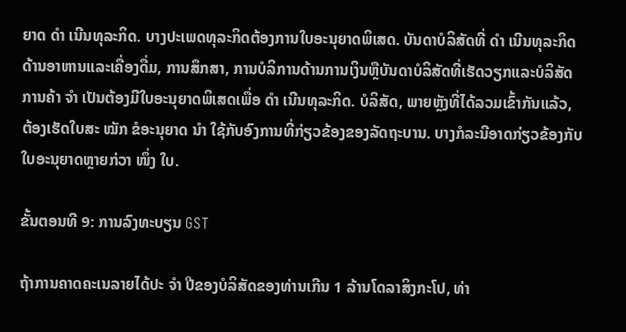ຍາດ ດຳ ເນີນທຸລະກິດ. ບາງປະເພດທຸລະກິດຕ້ອງການໃບອະນຸຍາດພິເສດ. ບັນດາບໍລິສັດທີ່ ດຳ ເນີນທຸລະກິດດ້ານອາຫານແລະເຄື່ອງດື່ມ, ການສຶກສາ, ການບໍລິການດ້ານການເງິນຫຼືບັນດາບໍລິສັດທີ່ເຮັດວຽກແລະບໍລິສັດການຄ້າ ຈຳ ເປັນຕ້ອງມີໃບອະນຸຍາດພິເສດເພື່ອ ດຳ ເນີນທຸລະກິດ. ບໍລິສັດ, ພາຍຫຼັງທີ່ໄດ້ລວມເຂົ້າກັນແລ້ວ, ຕ້ອງເຮັດໃບສະ ໝັກ ຂໍອະນຸຍາດ ນຳ ໃຊ້ກັບອົງການທີ່ກ່ຽວຂ້ອງຂອງລັດຖະບານ. ບາງກໍລະນີອາດກ່ຽວຂ້ອງກັບໃບອະນຸຍາດຫຼາຍກ່ວາ ໜຶ່ງ ໃບ.

ຂັ້ນຕອນທີ 9: ການລົງທະບຽນ GST

ຖ້າການຄາດຄະເນລາຍໄດ້ປະ ຈຳ ປີຂອງບໍລິສັດຂອງທ່ານເກີນ 1 ລ້ານໂດລາສິງກະໂປ, ທ່າ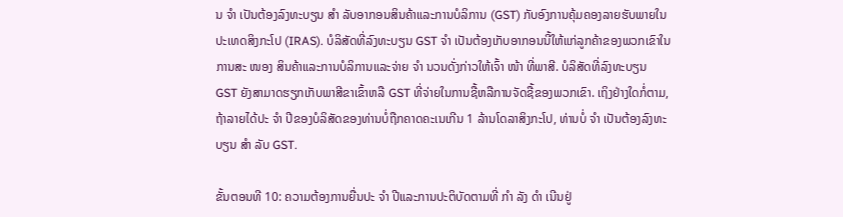ນ ຈຳ ເປັນຕ້ອງລົງທະບຽນ ສຳ ລັບອາກອນສິນຄ້າແລະການບໍລິການ (GST) ກັບອົງການຄຸ້ມຄອງລາຍຮັບພາຍໃນປະເທດສິງກະໂປ (IRAS). ບໍລິສັດທີ່ລົງທະບຽນ GST ຈຳ ເປັນຕ້ອງເກັບອາກອນນີ້ໃຫ້ແກ່ລູກຄ້າຂອງພວກເຂົາໃນການສະ ໜອງ ສິນຄ້າແລະການບໍລິການແລະຈ່າຍ ຈຳ ນວນດັ່ງກ່າວໃຫ້ເຈົ້າ ໜ້າ ທີ່ພາສີ. ບໍລິສັດທີ່ລົງທະບຽນ GST ຍັງສາມາດຮຽກເກັບພາສີຂາເຂົ້າຫລື GST ທີ່ຈ່າຍໃນການຊື້ຫລືການຈັດຊື້ຂອງພວກເຂົາ. ເຖິງຢ່າງໃດກໍ່ຕາມ, ຖ້າລາຍໄດ້ປະ ຈຳ ປີຂອງບໍລິສັດຂອງທ່ານບໍ່ຖືກຄາດຄະເນເກີນ 1 ລ້ານໂດລາສິງກະໂປ, ທ່ານບໍ່ ຈຳ ເປັນຕ້ອງລົງທະບຽນ ສຳ ລັບ GST.

ຂັ້ນຕອນທີ 10: ຄວາມຕ້ອງການຍື່ນປະ ຈຳ ປີແລະການປະຕິບັດຕາມທີ່ ກຳ ລັງ ດຳ ເນີນຢູ່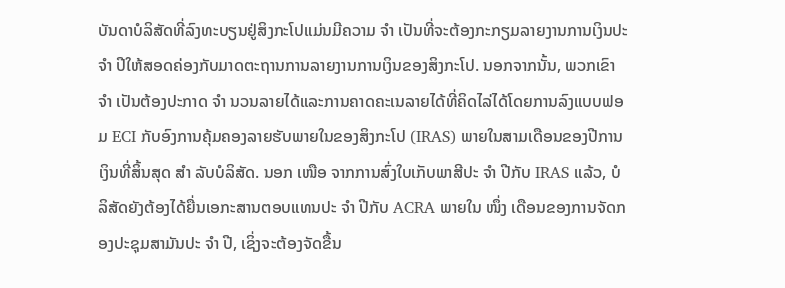ບັນດາບໍລິສັດທີ່ລົງທະບຽນຢູ່ສິງກະໂປແມ່ນມີຄວາມ ຈຳ ເປັນທີ່ຈະຕ້ອງກະກຽມລາຍງານການເງິນປະ ຈຳ ປີໃຫ້ສອດຄ່ອງກັບມາດຕະຖານການລາຍງານການເງິນຂອງສິງກະໂປ. ນອກຈາກນັ້ນ, ພວກເຂົາ ຈຳ ເປັນຕ້ອງປະກາດ ຈຳ ນວນລາຍໄດ້ແລະການຄາດຄະເນລາຍໄດ້ທີ່ຄິດໄລ່ໄດ້ໂດຍການລົງແບບຟອມ ECI ກັບອົງການຄຸ້ມຄອງລາຍຮັບພາຍໃນຂອງສິງກະໂປ (IRAS) ພາຍໃນສາມເດືອນຂອງປີການເງິນທີ່ສິ້ນສຸດ ສຳ ລັບບໍລິສັດ. ນອກ ເໜືອ ຈາກການສົ່ງໃບເກັບພາສີປະ ຈຳ ປີກັບ IRAS ແລ້ວ, ບໍລິສັດຍັງຕ້ອງໄດ້ຍື່ນເອກະສານຕອບແທນປະ ຈຳ ປີກັບ ACRA ພາຍໃນ ໜຶ່ງ ເດືອນຂອງການຈັດກອງປະຊຸມສາມັນປະ ຈຳ ປີ, ເຊິ່ງຈະຕ້ອງຈັດຂື້ນ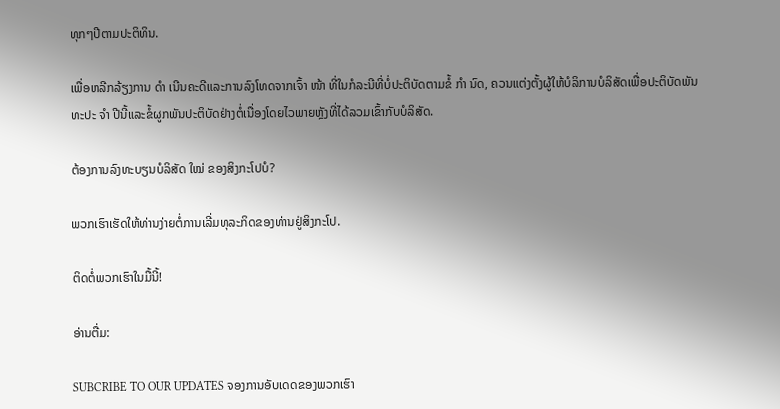ທຸກໆປີຕາມປະຕິທິນ.

ເພື່ອຫລີກລ້ຽງການ ດຳ ເນີນຄະດີແລະການລົງໂທດຈາກເຈົ້າ ໜ້າ ທີ່ໃນກໍລະນີທີ່ບໍ່ປະຕິບັດຕາມຂໍ້ ກຳ ນົດ, ຄວນແຕ່ງຕັ້ງຜູ້ໃຫ້ບໍລິການບໍລິສັດເພື່ອປະຕິບັດພັນທະປະ ຈຳ ປີນີ້ແລະຂໍ້ຜູກພັນປະຕິບັດຢ່າງຕໍ່ເນື່ອງໂດຍໄວພາຍຫຼັງທີ່ໄດ້ລວມເຂົ້າກັບບໍລິສັດ.

ຕ້ອງການລົງທະບຽນບໍລິສັດ ໃໝ່ ຂອງສິງກະໂປບໍ?

ພວກເຮົາເຮັດໃຫ້ທ່ານງ່າຍຕໍ່ການເລີ່ມທຸລະກິດຂອງທ່ານຢູ່ສິງກະໂປ.

ຕິດຕໍ່ພວກເຮົາໃນມື້ນີ້!

ອ່ານຕື່ມ:

SUBCRIBE TO OUR UPDATES ຈອງການອັບເດດຂອງພວກເຮົາ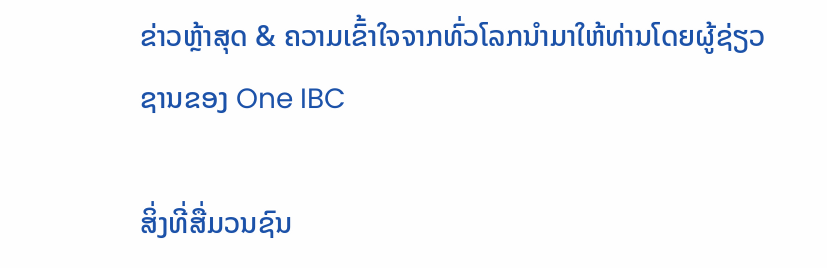ຂ່າວຫຼ້າສຸດ & ຄວາມເຂົ້າໃຈຈາກທົ່ວໂລກນໍາມາໃຫ້ທ່ານໂດຍຜູ້ຊ່ຽວຊານຂອງ One IBC

ສິ່ງທີ່ສື່ມວນຊົນ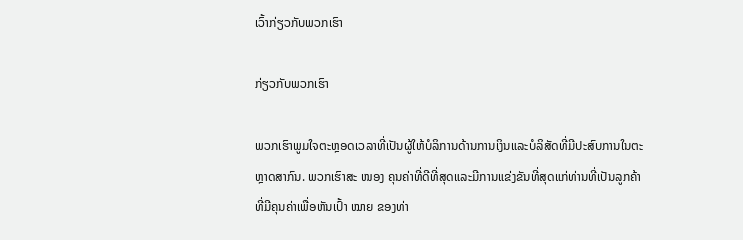ເວົ້າກ່ຽວກັບພວກເຮົາ

ກ່ຽວກັບພວກເຮົາ

ພວກເຮົາພູມໃຈຕະຫຼອດເວລາທີ່ເປັນຜູ້ໃຫ້ບໍລິການດ້ານການເງິນແລະບໍລິສັດທີ່ມີປະສົບການໃນຕະຫຼາດສາກົນ. ພວກເຮົາສະ ໜອງ ຄຸນຄ່າທີ່ດີທີ່ສຸດແລະມີການແຂ່ງຂັນທີ່ສຸດແກ່ທ່ານທີ່ເປັນລູກຄ້າທີ່ມີຄຸນຄ່າເພື່ອຫັນເປົ້າ ໝາຍ ຂອງທ່າ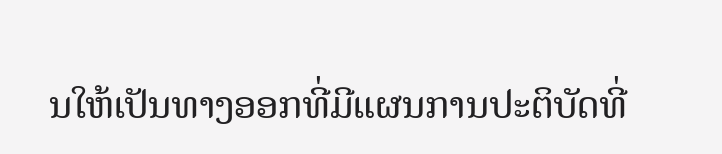ນໃຫ້ເປັນທາງອອກທີ່ມີແຜນການປະຕິບັດທີ່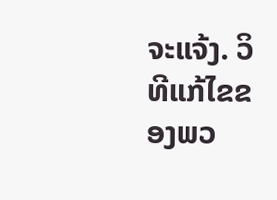ຈະແຈ້ງ. ວິທີແກ້ໄຂຂອງພວ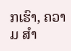ກເຮົາ, ຄວາມ ສຳ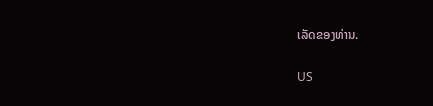ເລັດຂອງທ່ານ.

US